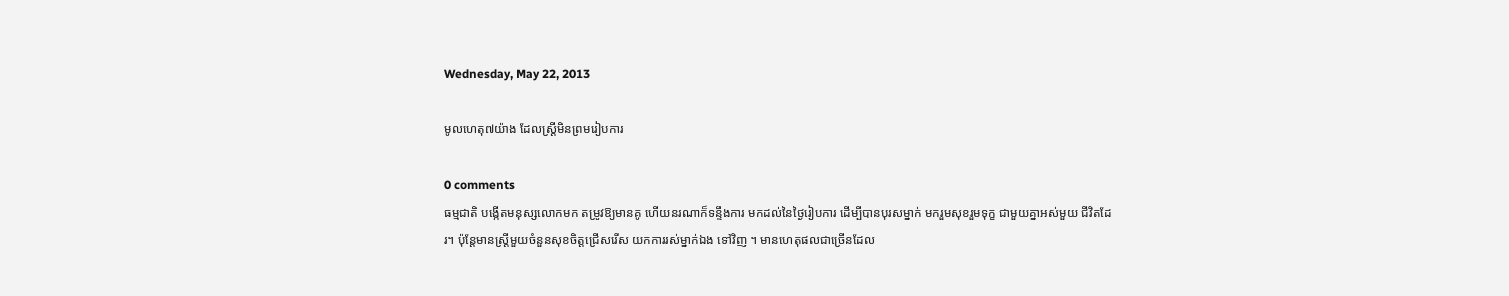Wednesday, May 22, 2013

មូលហេតុ៧យ៉ាង ដែលស្ដ្រីមិនព្រមរៀបការ

0 comments
ធម្មជាតិ បង្កើតមនុស្សលោកមក តម្រូវឱ្យមានគូ ហើយនរណាក៏ទន្ទឹងការ មកដល់នៃថ្ងៃរៀបការ ដើម្បីបានបុរសម្នាក់ មករួមសុខរួមទុក្ខ ជាមួយគ្នាអស់មួយ ជីវិតដែរ។ ប៉ុន្ដែមានស្ដ្រីមួយចំនួនសុខចិត្ដជ្រើសរើស យកការរស់ម្នាក់ឯង ទៅវិញ ។ មានហេតុផលជាច្រើនដែល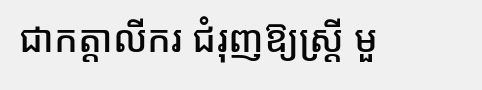ជាកត្ដាលីករ ជំរុញឱ្យស្ដ្រី មួ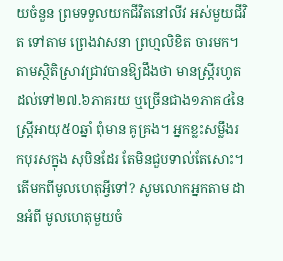យចំនួន ព្រមទទួលយកជីវិតនៅលីវ អស់មួយជីវិត ទៅតាម ព្រេងវាសនា ព្រហ្មលិខិត ចារមក។
តាមស្ថិតិស្រាវជ្រាវបានឱ្យដឹងថា មានស្ដ្រីរហូតដល់ទៅ២៧.៦ភាគរយ ឬច្រើនជាង១ភាគ៤នៃស្ដ្រីអាយុ៥០ឆ្នាំ ពុំមាន គូគ្រង។ អ្នកខ្លះសម្លឹងរកបុរសក្នុង សុបិនដែរ តែមិនជួបទាល់តែសោះ។ តើមកពីមូលហេតុអ្វីទៅ? សូមលោកអ្នកតាម ដានអំពី មូលហេតុមួយចំ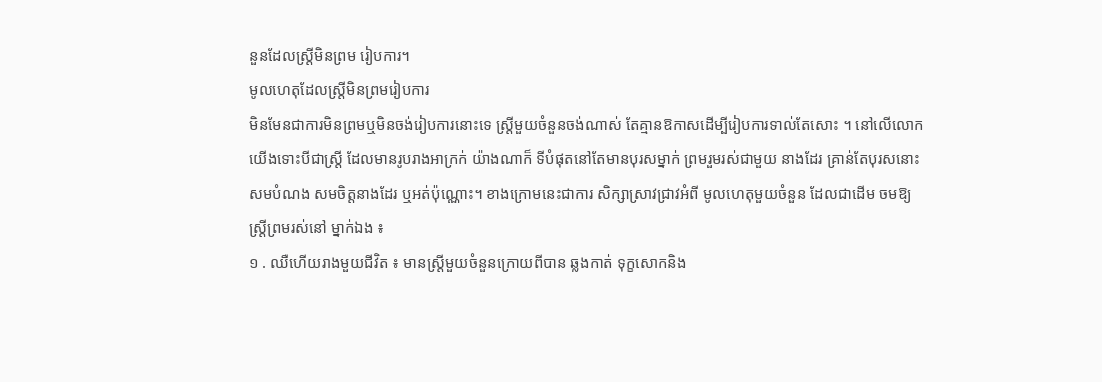នួនដែលស្ដ្រីមិនព្រម រៀបការ។
មូលហេតុដែលស្ដ្រីមិនព្រមរៀបការ
មិនមែនជាការមិនព្រមឬមិនចង់រៀបការនោះទេ ស្ដ្រីមួយចំនួនចង់ណាស់ តែគ្មានឱកាសដើម្បីរៀបការទាល់តែសោះ ។ នៅលើលោកយើងទោះបីជាស្ដ្រី ដែលមានរូបរាងអាក្រក់ យ៉ាងណាក៏ ទីបំផុតនៅតែមានបុរសម្នាក់ ព្រមរួមរស់ជាមួយ នាងដែរ គ្រាន់តែបុរសនោះ សមបំណង សមចិត្ដនាងដែរ ឬអត់ប៉ុណ្ណោះ។ ខាងក្រោមនេះជាការ សិក្សាស្រាវជ្រាវអំពី មូលហេតុមួយចំនួន ដែលជាដើម ចមឱ្យស្ដ្រីព្រមរស់នៅ ម្នាក់ឯង ៖
១ . ឈឺហើយរាងមួយជីវិត ៖ មានស្ដ្រីមួយចំនួនក្រោយពីបាន ឆ្លងកាត់ ទុក្ខសោកនិង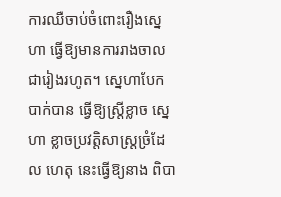ការឈឺចាប់ចំពោះរឿងស្នេហា ធ្វើឱ្យមានការរាងចាល ជារៀងរហូត។ ស្នេហាបែកបាក់បាន ធ្វើឱ្យស្ដ្រីខ្លាច ស្នេហា ខ្លាចប្រវត្ដិសាស្ដ្រច្រំដែល ហេតុ នេះធ្វើឱ្យនាង ពិបា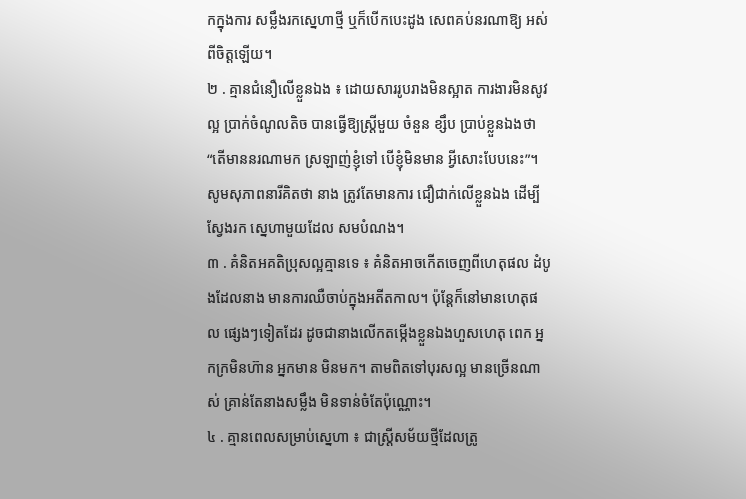កក្នុងការ សម្លឹងរកស្នេហាថ្មី ឬក៏បើកបេះដូង សេពគប់នរណាឱ្យ អស់ពីចិត្ដឡើយ។
២ . គ្មានជំនឿលើខ្លួនឯង ៖ ដោយសាររូបរាងមិនស្អាត ការងារមិនសូវល្អ ប្រាក់ចំណូលតិច បានធ្វើឱ្យស្ដ្រីមួយ ចំនួន ខ្សឹប ប្រាប់ខ្លួនឯងថា “តើមាននរណាមក ស្រឡាញ់ខ្ញុំទៅ បើខ្ញុំមិនមាន អ្វីសោះបែបនេះ”។ សូមសុភាពនារីគិតថា នាង ត្រូវតែមានការ ជឿជាក់លើខ្លួនឯង ដើម្បីស្វែងរក ស្នេហាមួយដែល សមបំណង។
៣ . គំនិតអគតិប្រុសល្អគ្មានទេ ៖ គំនិតអាចកើតចេញពីហេតុផល ដំបូងដែលនាង មានការឈឺចាប់ក្នុងអតីតកាល។ ប៉ុន្ដែក៏នៅមានហេតុផល ផ្សេងៗទៀតដែរ ដូចជានាងលើកតម្កើងខ្លួនឯងហួសហេតុ ពេក អ្នកក្រមិនហ៊ាន អ្នកមាន មិនមក។ តាមពិតទៅបុរសល្អ មានច្រើនណាស់ គ្រាន់តែនាងសម្លឹង មិនទាន់ចំតែប៉ុណ្ណោះ។
៤ . គ្មានពេលសម្រាប់ស្នេហា ៖ ជាស្ដ្រីសម័យថ្មីដែលត្រូ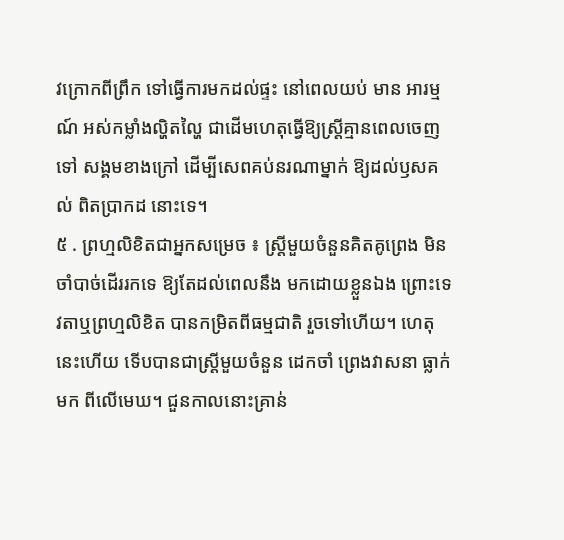វក្រោកពីព្រឹក ទៅធ្វើការមកដល់ផ្ទះ នៅពេលយប់ មាន អារម្មណ៍ អស់កម្លាំងល្ហិតល្ហៃ ជាដើមហេតុធ្វើឱ្យស្ដ្រីគ្មានពេលចេញទៅ សង្គមខាងក្រៅ ដើម្បីសេពគប់នរណាម្នាក់ ឱ្យដល់ឫសគល់ ពិតប្រាកដ នោះទេ។
៥ . ព្រហ្មលិខិតជាអ្នកសម្រេច ៖ ស្ដ្រីមួយចំនួនគិតគូព្រេង មិនចាំបាច់ដើររកទេ ឱ្យតែដល់ពេលនឹង មកដោយខ្លួនឯង ព្រោះទេវតាឬព្រហ្មលិខិត បានកម្រិតពីធម្មជាតិ រួចទៅហើយ។ ហេតុនេះហើយ ទើបបានជាស្ដ្រីមួយចំនួន ដេកចាំ ព្រេងវាសនា ធ្លាក់មក ពីលើមេឃ។ ជួនកាលនោះគ្រាន់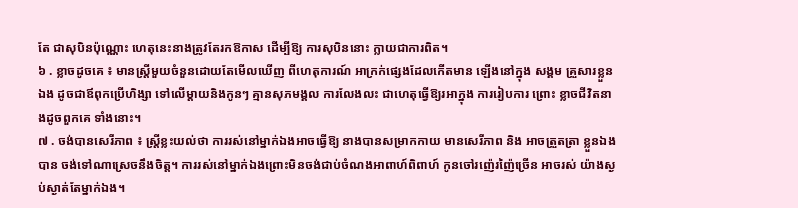តែ ជាសុបិនប៉ុណ្ណោះ ហេតុនេះនាងត្រូវតែរកឱកាស ដើម្បីឱ្យ ការសុបិននោះ ក្លាយជាការពិត។
៦ . ខ្លាចដូចគេ ៖ មានស្ដ្រីមួយចំនួនដោយតែមើលឃើញ ពីហេតុការណ៍ អាក្រក់ផ្សេងដែលកើតមាន ឡើងនៅក្នុង សង្គម គ្រួសារខ្លួនឯង ដូចជាឪពុកប្រើហិង្សា ទៅលើម្ដាយនិងកូនៗ គ្មានសុភមង្គល ការលែងលះ ជាហេតុធ្វើឱ្យរអាក្នុង ការរៀបការ ព្រោះ ខ្លាចជីវិតនាងដូចពួកគេ ទាំងនោះ។
៧ . ចង់បានសេរីភាព ៖ ស្ដ្រីខ្លះយល់ថា ការរស់នៅម្នាក់ឯងអាចធ្វើឱ្យ នាងបានសម្រាកកាយ មានសេរីភាព និង អាចត្រួតត្រា ខ្លួនឯងបាន ចង់ទៅណាស្រេចនឹងចិត្ដ។ ការរស់នៅម្នាក់ឯងព្រោះមិនចង់ជាប់ចំណងអាពាហ៍ពិពាហ៍ កូនចៅរញ៉េរញ៉ៃច្រើន អាចរស់ យ៉ាងស្ងប់ស្ងាត់តែម្នាក់ឯង។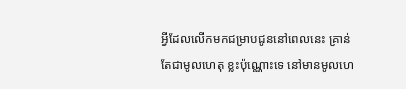អ្វីដែលលើកមកជម្រាបជូននៅពេលនេះ គ្រាន់តែជាមូលហេតុ ខ្លះប៉ុណ្ណោះទេ នៅមានមូលហេ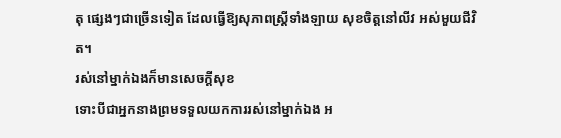តុ ផ្សេងៗជាច្រើនទៀត ដែលធ្វើឱ្យសុភាពស្ដ្រីទាំងឡាយ សុខចិត្ដនៅលីវ អស់មួយជីវិត។
រស់នៅម្នាក់ឯងក៏មានសេចក្ដីសុខ
ទោះបីជាអ្នកនាងព្រមទទួលយកការរស់នៅម្នាក់ឯង អ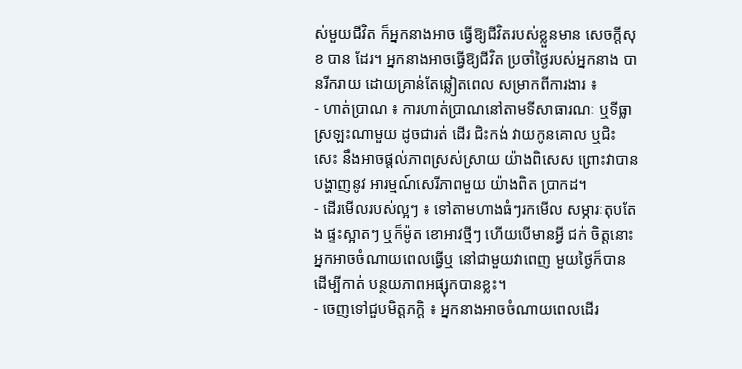ស់មួយជីវិត ក៏អ្នកនាងអាច ធ្វើឱ្យជីវិតរបស់ខ្លួនមាន សេចក្ដីសុខ បាន ដែរ។ អ្នកនាងអាចធ្វើឱ្យជីវិត ប្រចាំថ្ងៃរបស់អ្នកនាង បានរីករាយ ដោយគ្រាន់តែឆ្លៀតពេល សម្រាកពីការងារ ៖
- ហាត់ប្រាណ ៖ ការហាត់ប្រាណនៅតាមទីសាធារណៈ ឬទីធ្លាស្រឡះណាមួយ ដូចជារត់ ដើរ ជិះកង់ វាយកូនគោល ឬជិះសេះ នឹងអាចផ្ដល់ភាពស្រស់ស្រាយ យ៉ាងពិសេស ព្រោះវាបានបង្ហាញនូវ អារម្មណ៍សេរីភាពមួយ យ៉ាងពិត ប្រាកដ។
- ដើរមើលរបស់ល្អៗ ៖ ទៅតាមហាងធំៗរកមើល សម្ភារៈតុបតែង ផ្ទះស្អាតៗ ឬក៏ម៉ូត ខោអាវថ្មីៗ ហើយបើមានអ្វី ជក់ ចិត្ដនោះ អ្នកអាចចំណាយពេលធ្វើឬ នៅជាមួយវាពេញ មួយថ្ងៃក៏បាន ដើម្បីកាត់ បន្ថយភាពអផ្សុកបានខ្លះ។
- ចេញទៅជួបមិត្ដភក្ដិ ៖ អ្នកនាងអាចចំណាយពេលដើរ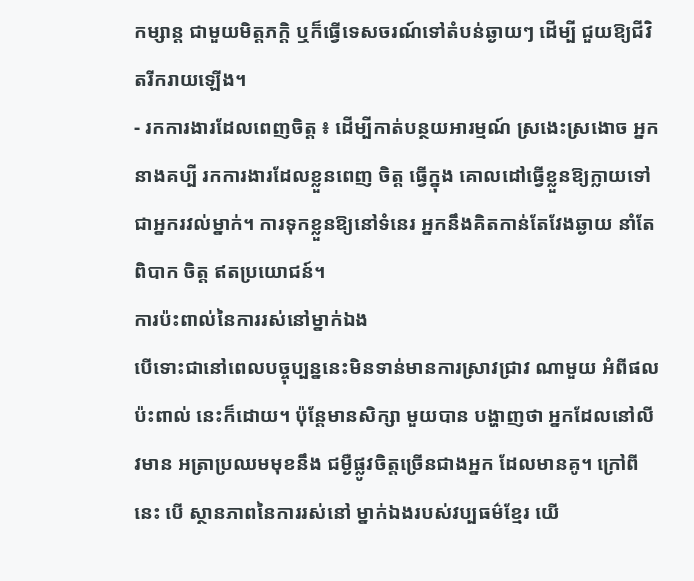កម្សាន្ដ ជាមួយមិត្ដភក្ដិ ឬក៏ធ្វើទេសចរណ៍ទៅតំបន់ឆ្ងាយៗ ដើម្បី ជួយឱ្យជីវិតរីករាយឡើង។
- រកការងារដែលពេញចិត្ដ ៖ ដើម្បីកាត់បន្ថយអារម្មណ៍ ស្រងេះស្រងោច អ្នកនាងគប្បី រកការងារដែលខ្លួនពេញ ចិត្ដ ធ្វើក្នុង គោលដៅធ្វើខ្លួនឱ្យក្លាយទៅ ជាអ្នករវល់ម្នាក់។ ការទុកខ្លួនឱ្យនៅទំនេរ អ្នកនឹងគិតកាន់តែវែងឆ្ងាយ នាំតែពិបាក ចិត្ដ ឥតប្រយោជន៍។
ការប៉ះពាល់នៃការរស់នៅម្នាក់ឯង
បើទោះជានៅពេលបច្ចុប្បន្ននេះមិនទាន់មានការស្រាវជ្រាវ ណាមួយ អំពីផលប៉ះពាល់ នេះក៏ដោយ។ ប៉ុន្ដែមានសិក្សា មួយបាន បង្ហាញថា អ្នកដែលនៅលីវមាន អត្រាប្រឈមមុខនឹង ជម្ងឺផ្លូវចិត្ដច្រើនជាងអ្នក ដែលមានគូ។ ក្រៅពីនេះ បើ ស្ថានភាពនៃការរស់នៅ ម្នាក់ឯងរបស់វប្បធម៌ខ្មែរ យើ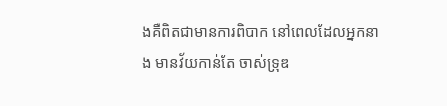ងគឺពិតជាមានការពិបាក នៅពេលដែលអ្នកនាង មានវ័យកាន់តែ ចាស់ទ្រុឌ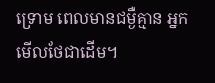ទ្រោម ពេលមានជម្ងឺគ្មាន អ្នកមើលថែជាដើម។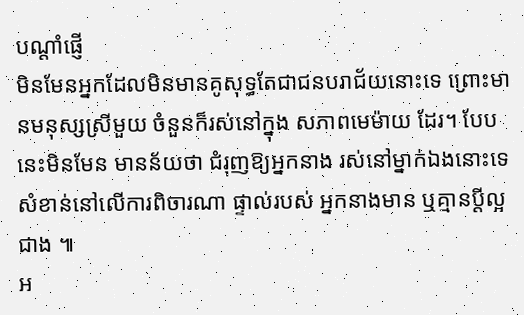បណ្ដាំផ្ញើ
មិនមែនអ្នកដែលមិនមានគូសុទ្ធតែជាជនបរាជ័យនោះទេ ព្រោះមានមនុស្សស្រីមួយ ចំនួនក៏រស់នៅក្នុង សភាពមេម៉ាយ ដែរ។ បែបនេះមិនមែន មានន័យថា ជំរុញឱ្យអ្នកនាង រស់នៅម្នាក់ឯងនោះទេ សំខាន់នៅលើការពិចារណា ផ្ទាល់របស់ អ្នកនាងមាន ឬគ្មានប្ដីល្អជាង ៕
អ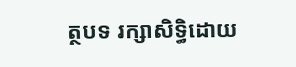ត្ថបទ រក្សាសិទ្ធិដោយ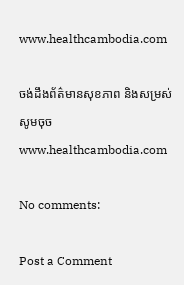www.healthcambodia.com

ចង់ដឹងព័ត៌មានសុខភាព និងសម្រស់ សូមចុច www.healthcambodia.com

No comments:

Post a Comment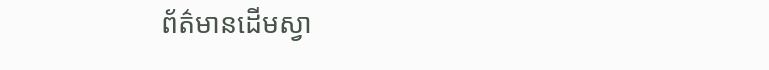ព័ត៌មានដើមស្វា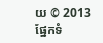យ © 2013 ផ្នែកទំ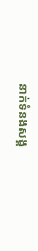នាក់ទំនងសង្គ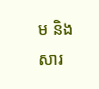ម និងសារ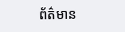ព័ត៌មាន